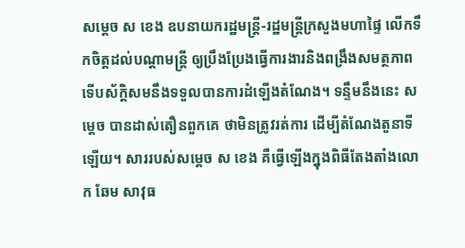សម្តេច ស ខេង ឧបនាយករដ្ឋមន្រ្តី-រដ្ឋមន្រ្តីក្រសួងមហាផ្ទៃ លើកទឹកចិត្តដល់បណ្តាមន្រ្តី ឲ្យប្រឹងប្រែងធ្វើការងារនិងពង្រឹងសមត្ថភាព ទើបស័ក្តិសមនឹងទទួលបានការដំឡើងតំណែង។ ទន្ទឹមនឹងនេះ សម្តេច បានដាស់តឿនពួកគេ ថាមិនត្រូវរត់ការ ដើម្បីតំណែងតួនាទីឡើយ។ សាររបស់សម្តេច ស ខេង គឺធ្វើឡើងក្នុងពិធីតែងតាំងលោក ឆែម សាវុធ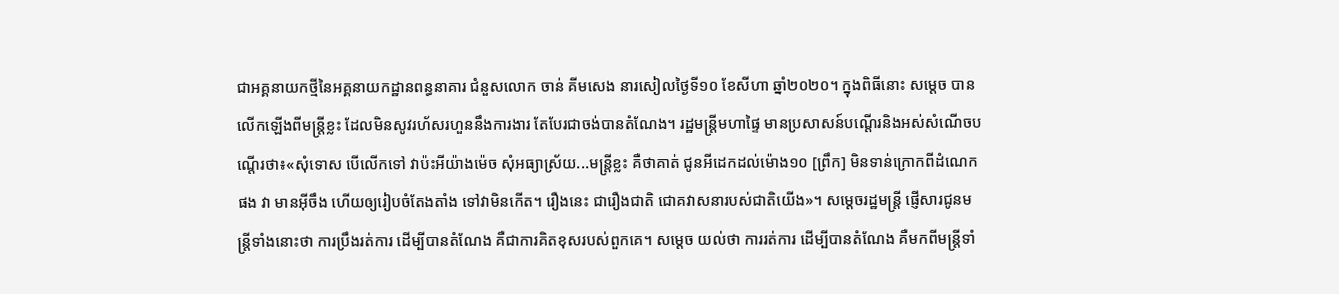ជាអគ្គនាយកថ្មីនៃអគ្គនាយកដ្ឋានពន្ធនាគារ ជំនួសលោក ចាន់ គីមសេង នារសៀលថ្ងៃទី១០ ខែសីហា ឆ្នាំ២០២០។ ក្នុងពិធីនោះ សម្តេច បានលើកឡើងពីមន្រ្តីខ្លះ ដែលមិនសូវរហ័សរហួននឹងការងារ តែបែរជាចង់បានតំណែង។ រដ្ឋមន្រ្តីមហាផ្ទៃ មានប្រសាសន៍បណ្តើរនិងអស់សំណើចបណ្តើរថា៖«សុំទោស បើលើកទៅ វាប៉ះអីយ៉ាងម៉េច សុំអធ្យាស្រ័យ...មន្រ្តីខ្លះ គឺថាគាត់ ជូនអីដេកដល់ម៉ោង១០ [ព្រឹក] មិនទាន់ក្រោកពីដំណេកផង វា មានអ៊ីចឹង ហើយឲ្យរៀបចំតែងតាំង ទៅវាមិនកើត។ រឿងនេះ ជារឿងជាតិ ជោគវាសនារបស់ជាតិយើង»។ សម្តេចរដ្ឋមន្រ្តី ផ្ញើសារជូនមន្រ្តីទាំងនោះថា ការប្រឹងរត់ការ ដើម្បីបានតំណែង គឺជាការគិតខុសរបស់ពួកគេ។ សម្តេច យល់ថា ការរត់ការ ដើម្បីបានតំណែង គឺមកពីមន្រ្តីទាំ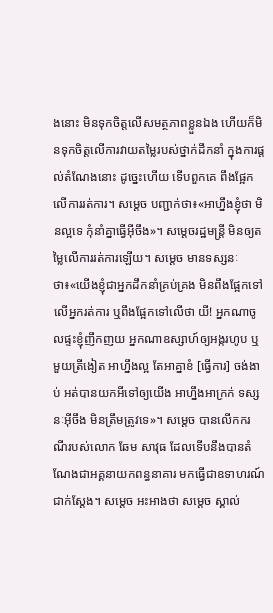ងនោះ មិនទុកចិត្តលើសមត្ថភាពខ្លួនឯង ហើយក៏មិនទុកចិត្តលើការវាយតម្លៃរបស់ថ្នាក់ដឹកនាំ ក្នុងការផ្តល់តំណែងនោះ ដូច្នេះហើយ ទើបពួកគេ ពឹងផ្អែកលើការរត់ការ។ សម្តេច បញ្ជាក់ថា៖«អាហ្នឹងខ្ញុំថា មិនល្អទេ កុំនាំគ្នាធ្វើអ៊ីចឹង»។ សម្តេចរដ្ឋមន្រ្តី មិនឲ្យតម្លៃលើការរត់ការឡើយ។ សម្តេច មានទស្សនៈថា៖«យើងខ្ញុំជាអ្នកដឹកនាំគ្រប់គ្រង មិនពឹងផ្អែកទៅលើអ្នករត់ការ ឬពឹងផ្អែកទៅលើថា យី! អ្នកណាចូលផ្ទះខ្ញុំញឹកញយ អ្នកណាឧស្សាហ៍ឲ្យអង្ករហូប ឬមួយត្រីងៀត អាហ្នឹងល្អ តែអាគ្នាខំ [ធ្វើការ] ចង់ងាប់ អត់បានយកអីទៅឲ្យយើង អាហ្នឹងអាក្រក់ ទស្សនៈអ៊ីចឹង មិនត្រឹមត្រូវទេ»។ សម្តេច បានលើកករណីរបស់លោក ឆែម សាវុធ ដែលទើបនឹងបានតំណែងជាអគ្គនាយកពន្ធនាគារ មកធ្វើជាឧទាហរណ៍ជាក់ស្តែង។ សម្តេច អះអាងថា សម្តេច ស្គាល់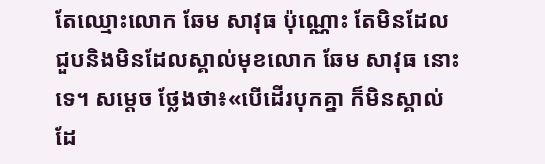តែឈ្មោះលោក ឆែម សាវុធ ប៉ុណ្ណោះ តែមិនដែលជួបនិងមិនដែលស្គាល់មុខលោក ឆែម សាវុធ នោះទេ។ សម្តេច ថ្លែងថា៖«បើដើរបុកគ្នា ក៏មិនស្គាល់ដែ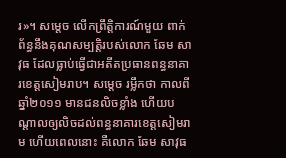រ»។ សម្តេច លើកព្រឹត្តិការណ៍មួយ ពាក់ព័ន្ធនឹងគុណសម្បត្តិរបស់លោក ឆែម សាវុធ ដែលធ្លាប់ធ្វើជាអតីតប្រធានពន្ធនាគារខេត្តសៀមរាប។ សម្តេច រម្លឹកថា កាលពីឆ្នាំ២០១១ មានជនលិចខ្លាំង ហើយបណ្តាលឲ្យលិចដល់ពន្ធនាគារខេត្តសៀមរាម ហើយពេលនោះ គឺលោក ឆែម សាវុធ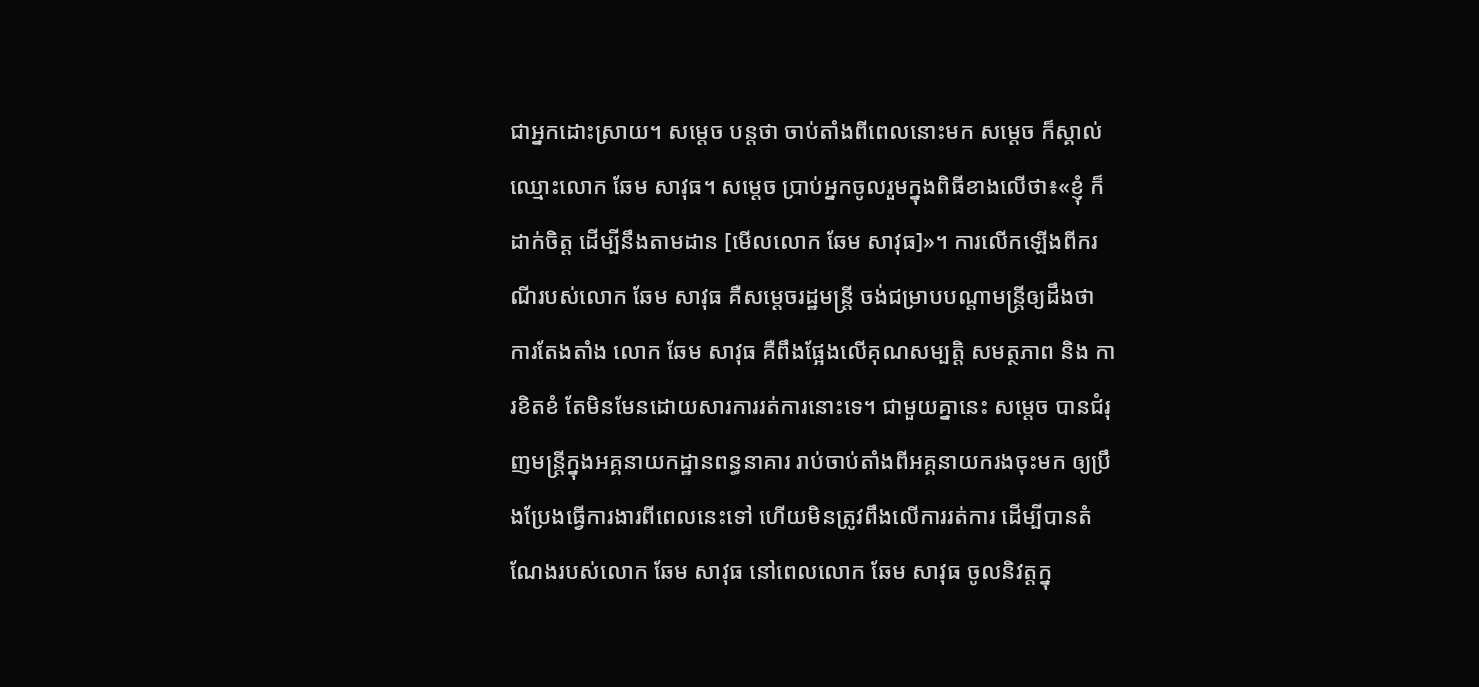ជាអ្នកដោះស្រាយ។ សម្តេច បន្តថា ចាប់តាំងពីពេលនោះមក សម្តេច ក៏ស្គាល់ឈ្មោះលោក ឆែម សាវុធ។ សម្តេច ប្រាប់អ្នកចូលរួមក្នុងពិធីខាងលើថា៖«ខ្ញុំ ក៏ដាក់ចិត្ត ដើម្បីនឹងតាមដាន [មើលលោក ឆែម សាវុធ]»។ ការលើកឡើងពីករណីរបស់លោក ឆែម សាវុធ គឺសម្តេចរដ្ឋមន្រ្តី ចង់ជម្រាបបណ្តាមន្រ្តីឲ្យដឹងថា ការតែងតាំង លោក ឆែម សាវុធ គឺពឹងផ្អែងលើគុណសម្បត្តិ សមត្ថភាព និង ការខិតខំ តែមិនមែនដោយសារការរត់ការនោះទេ។ ជាមួយគ្នានេះ សម្តេច បានជំរុញមន្រ្តីក្នុងអគ្គនាយកដ្ឋានពន្ធនាគារ រាប់ចាប់តាំងពីអគ្គនាយករងចុះមក ឲ្យប្រឹងប្រែងធ្វើការងារពីពេលនេះទៅ ហើយមិនត្រូវពឹងលើការរត់ការ ដើម្បីបានតំណែងរបស់លោក ឆែម សាវុធ នៅពេលលោក ឆែម សាវុធ ចូលនិវត្តក្នុ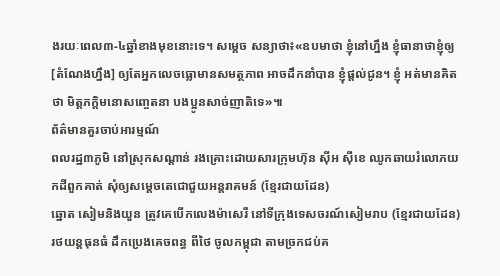ងរយៈពេល៣-៤ឆ្នាំខាងមុខនោះទេ។ សម្តេច សន្យាថា៖«ឧបមាថា ខ្ញុំនៅហ្នឹង ខ្ញុំធានាថាខ្ញុំឲ្យ [តំណែងហ្នឹង] ឲ្យតែអ្នកលេចធ្លោមានសមត្ថភាព អាចដឹកនាំបាន ខ្ញុំផ្តល់ជូន។ ខ្ញុំ អត់មានគិតថា មិត្តភក្តិមនោសញ្ចេតនា បងប្អូនសាច់ញាតិទេ»៕
ព័ត៌មានគួរចាប់អារម្មណ៍
ពលរដ្ឋ៣ភូមិ នៅស្រុកសណ្ដាន់ រងគ្រោះដោយសារក្រុមហ៊ុន ស៊ីអ ស៊ីខេ ឈូកឆាយរំលោភយកដីពួកគាត់ សុំឲ្យសម្ដេចតេជោជួយអន្តរាគមន៍ (ខ្មែរជាយដែន)
ឆ្នោត សៀមនិងយួន ត្រូវគេបើកលេងម៉ាសេរី នៅទីក្រុងទេសចរណ៍សៀមរាប (ខ្មែរជាយដែន)
រថយន្តធុនធំ ដឹកប្រេងគេចពន្ធ ពីថៃ ចូលកម្ពុជា តាមច្រកជប់គ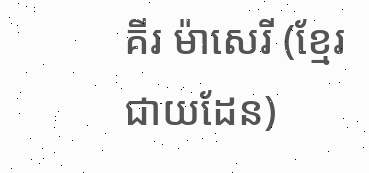គីរ ម៉ាសេរី (ខ្មែរជាយដែន)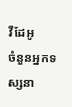វីដែអូ
ចំនួនអ្នកទស្សនា